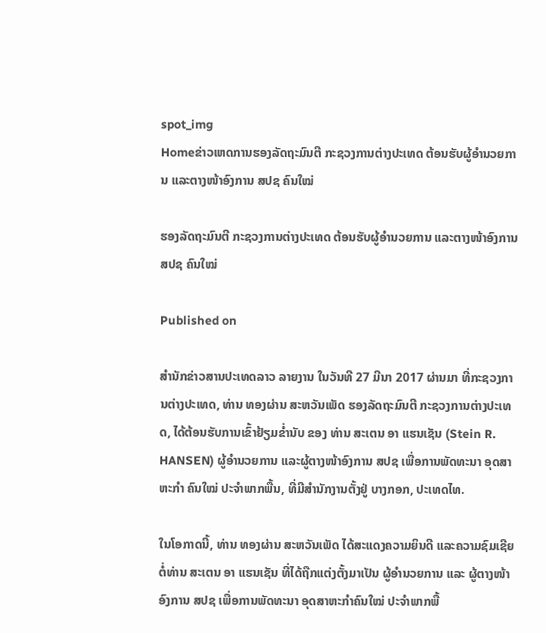spot_img
Homeຂ່າວເຫດການຮອງລັດຖະມົນຕີ ກະຊວງການຕ່າງປະເທດ ຕ້ອນຮັບຜູ້ອຳນວຍການ ແລະຕາງໜ້າອົງການ ສປຊ ຄົນໃໝ່

ຮອງລັດຖະມົນຕີ ກະຊວງການຕ່າງປະເທດ ຕ້ອນຮັບຜູ້ອຳນວຍການ ແລະຕາງໜ້າອົງການ ສປຊ ຄົນໃໝ່

Published on

ສຳນັກຂ່າວສານປະເທດລາວ ລາຍງານ ໃນວັນທີ 27 ມີນາ 2017 ຜ່ານມາ ທີ່ກະຊວງການຕ່າງປະເທດ, ທ່ານ ທອງຜ່ານ ສະຫວັນເພັດ ຮອງລັດຖະມົນຕີ ກະຊວງການຕ່າງປະເທດ, ໄດ້ຕ້ອນຮັບການເຂົ້າຢ້ຽມຂໍ່ານັບ ຂອງ ທ່ານ ສະເຕນ ອາ ແຮນເຊັນ (Stein R. HANSEN) ຜູ້ອໍານວຍການ ແລະຜູ້ຕາງໜ້າອົງການ ສປຊ ເພື່ອການພັດທະນາ ອຸດສາຫະກໍາ ຄົນໃໝ່ ປະຈໍາພາກພື້ນ, ທີ່ມີສໍານັກງານຕັ້ງຢູ່ ບາງກອກ, ປະເທດໄທ.

ໃນໂອກາດນີ້, ທ່ານ ທອງຜ່ານ ສະຫວັນເພັດ ໄດ້ສະແດງຄວາມຍິນດີ ແລະຄວາມຊົມເຊີຍຕໍ່ທ່ານ ສະເຕນ ອາ ແຮນເຊັນ ທີ່ໄດ້ຖືກແຕ່ງຕັ້ງມາເປັນ ຜູ້ອໍານວຍການ ແລະ ຜູ້ຕາງໜ້າອົງການ ສປຊ ເພື່ອການພັດທະນາ ອຸດສາຫະກໍາຄົນໃໝ່ ປະຈໍາພາກພື້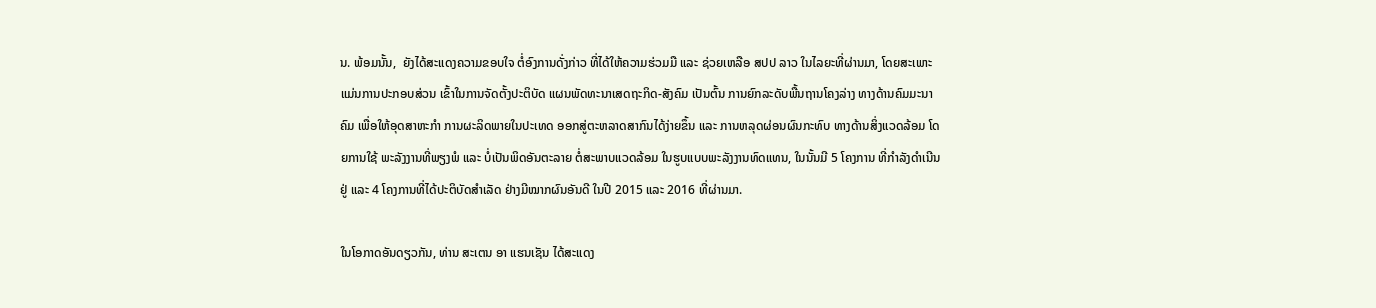ນ. ພ້ອມນັ້ນ,  ຍັງໄດ້ສະແດງຄວາມຂອບໃຈ ຕໍ່ອົງການດັ່ງກ່າວ ທີ່ໄດ້ໃຫ້ຄວາມຮ່ວມມື ແລະ ຊ່ວຍເຫລືອ ສປປ ລາວ ໃນໄລຍະທີ່ຜ່ານມາ, ໂດຍສະເພາະ ແມ່ນການປະກອບສ່ວນ ເຂົ້າໃນການຈັດຕັ້ງປະຕິບັດ ແຜນພັດທະນາເສດຖະກິດ-ສັງຄົມ ເປັນຕົ້ນ ການຍົກລະດັບພື້ນຖານໂຄງລ່າງ ທາງດ້ານຄົມມະນາຄົມ ເພື່ອໃຫ້ອຸດສາຫະກໍາ ການຜະລິດພາຍໃນປະເທດ ອອກສູ່ຕະຫລາດສາກົນໄດ້ງ່າຍຂຶ້ນ ແລະ ການຫລຸດຜ່ອນຜົນກະທົບ ທາງດ້ານສິ່ງແວດລ້ອມ ໂດຍການໃຊ້ ພະລັງງານທີ່ພຽງພໍ ແລະ ບໍ່ເປັນພິດອັນຕະລາຍ ຕໍ່ສະພາບແວດລ້ອມ ໃນຮູບແບບພະລັງງານທົດແທນ, ໃນນັ້ນມີ 5 ໂຄງການ ທີ່ກໍາລັງດໍາເນີນຢູ່ ແລະ 4 ໂຄງການທີ່ໄດ້ປະຕິບັດສໍາເລັດ ຢ່າງມີໝາກຜົນອັນດີ ໃນປີ 2015 ແລະ 2016 ທີ່ຜ່ານມາ.

ໃນໂອກາດອັນດຽວກັນ, ທ່ານ ສະເຕນ ອາ ແຮນເຊັນ ໄດ້ສະແດງ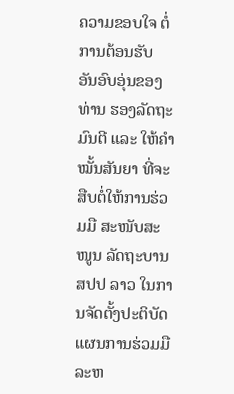ຄວາມຂອບໃຈ ຕໍ່ການຕ້ອນຮັບ ອັນອົບອຸ່ນຂອງທ່ານ ຮອງລັດຖະມົນຕີ ແລະ ໃຫ້ຄໍາໝັ້ນສັນຍາ ທີ່ຈະສືບຕໍ່ໃຫ້ການຮ່ວມມື ສະໜັບສະໜູນ ລັດຖະບານ ສປປ ລາວ ໃນການຈັດຕັ້ງປະຕິບັດ ແຜນການຮ່ວມມື ລະຫ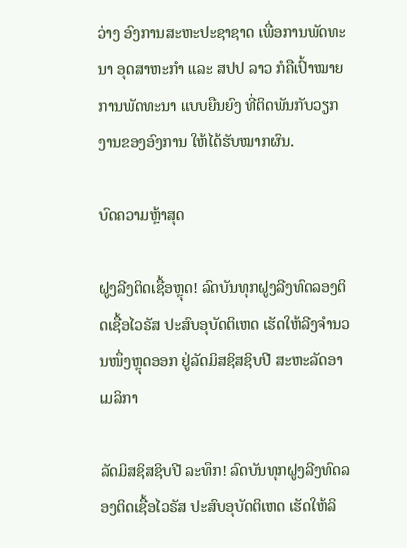ວ່າງ ອົງການສະຫະປະຊາຊາດ ເພື່ອການພັດທະນາ ອຸດສາຫະກໍາ ແລະ ສປປ ລາວ ກໍຄືເປົ້າໝາຍການພັດທະນາ ແບບຍືນຍົງ ທີ່ຕິດພັນກັບວຽກງານຂອງອົງການ ໃຫ້ໄດ້ຮັບໝາກຜົນ.

ບົດຄວາມຫຼ້າສຸດ

ຝູງລີງຕິດເຊື້ອຫຼຸດ! ລົດບັນທຸກຝູງລີງທົດລອງຕິດເຊື້ອໄວຣັສ ປະສົບອຸບັດຕິເຫດ ເຮັດໃຫ້ລີງຈຳນວນໜຶ່ງຫຼຸດອອກ ຢູ່ລັດມິສຊິສຊິບປີ ສະຫະລັດອາເມລິກາ

ລັດມິສຊິສຊິບປີ ລະທຶກ! ລົດບັນທຸກຝູງລີງທົດລອງຕິດເຊື້ອໄວຣັສ ປະສົບອຸບັດຕິເຫດ ເຮັດໃຫ້ລິ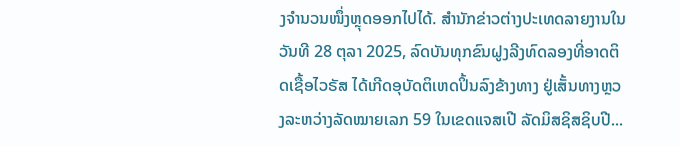ງຈຳນວນໜຶ່ງຫຼຸດອອກໄປໄດ້. ສຳນັກຂ່າວຕ່າງປະເທດລາຍງານໃນວັນທີ 28 ຕຸລາ 2025, ລົດບັນທຸກຂົນຝູງລີງທົດລອງທີ່ອາດຕິດເຊື້ອໄວຣັສ ໄດ້ເກີດອຸບັດຕິເຫດປິ້ນລົງຂ້າງທາງ ຢູ່ເສັ້ນທາງຫຼວງລະຫວ່າງລັດໝາຍເລກ 59 ໃນເຂດແຈສເປີ ລັດມິສຊິສຊິບປີ...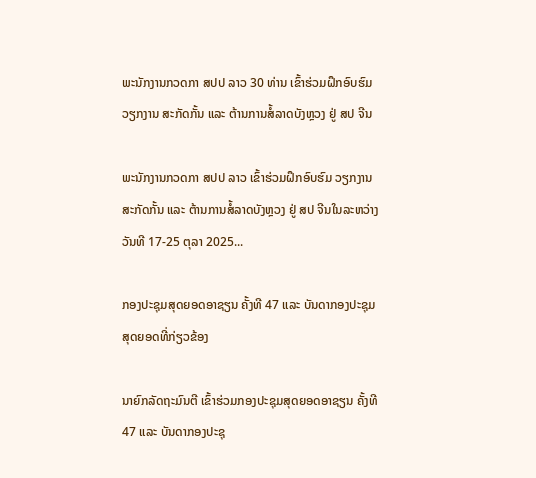ພະນັກງານກວດກາ ສປປ ລາວ 30 ທ່ານ ເຂົ້າຮ່ວມຝຶກອົບຮົມ ວຽກງານ ສະກັດກັ້ນ ແລະ ຕ້ານການສໍ້ລາດບັງຫຼວງ ຢູ່ ສປ ຈີນ

ພະນັກງານກວດກາ ສປປ ລາວ ເຂົ້າຮ່ວມຝຶກອົບຮົມ ວຽກງານ ສະກັດກັ້ນ ແລະ ຕ້ານການສໍ້ລາດບັງຫຼວງ ຢູ່ ສປ ຈີນໃນລະຫວ່າງວັນທີ 17-25 ຕຸລາ 2025...

ກອງປະຊຸມສຸດຍອດອາຊຽນ ຄັ້ງທີ 47 ແລະ ບັນດາກອງປະຊຸມສຸດຍອດທີ່ກ່ຽວຂ້ອງ

ນາຍົກລັດຖະມົນຕີ ເຂົ້າຮ່ວມກອງປະຊຸມສຸດຍອດອາຊຽນ ຄັ້ງທີ 47 ແລະ ບັນດາກອງປະຊຸ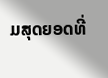ມສຸດຍອດທີ່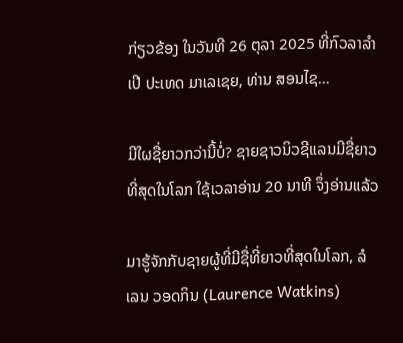ກ່ຽວຂ້ອງ ໃນວັນທີ 26 ຕຸລາ 2025 ທີ່ກົວລາລໍາເປີ ປະເທດ ມາເລເຊຍ, ທ່ານ ສອນໄຊ...

ມີໃຜຊື່ຍາວກວ່ານີ້ບໍ່? ຊາຍຊາວນິວຊີແລນມີຊື່ຍາວທີ່ສຸດໃນໂລກ ໃຊ້ເວລາອ່ານ 20 ນາທີ ຈຶ່ງອ່ານແລ້ວ

ມາຮູ້ຈັກກັບຊາຍຜູ້ທີ່ມີຊື່ທີ່ຍາວທີ່ສຸດໃນໂລກ, ລໍເລນ ວອດກິນ (Laurence Watkins)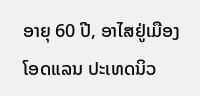ອາຍຸ 60 ປີ, ອາໄສຢູ່ເມືອງໂອດແລນ ປະເທດນິວ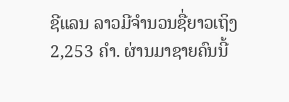ຊີແລນ ລາວມີຈໍານວນຊື່ຍາວເຖິງ 2,253 ຄໍາ. ຜ່ານມາຊາຍຄົນນີ້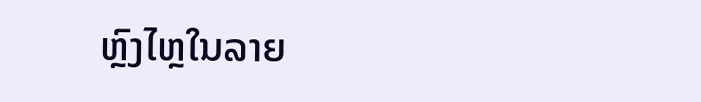ຫຼົງໄຫຼໃນລາຍ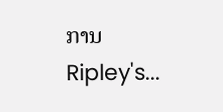ການ Ripley's...